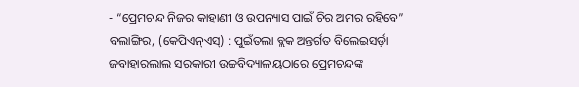- “ପ୍ରେମଚନ୍ଦ ନିଜର କାହାଣୀ ଓ ଉପନ୍ୟାସ ପାଇଁ ଚିର ଅମର ରହିବେ”
ବଲାଙ୍ଗିର, (କେପିଏନ୍ଏସ୍) : ପୁଇଁତଲା ବ୍ଲକ ଅନ୍ତର୍ଗତ ବିଲେଇସର୍ଡ଼ା ଜବାହାରଲାଲ ସରକାରୀ ଉଚ୍ଚବିଦ୍ୟାଳୟଠାରେ ପ୍ରେମଚନ୍ଦଙ୍କ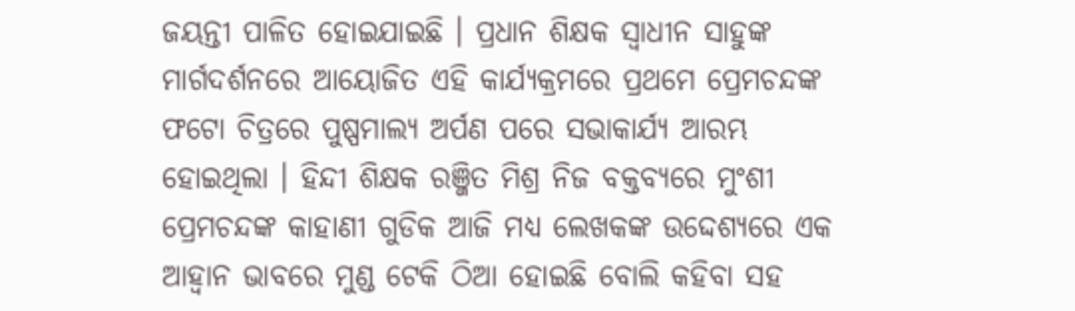ଜୟନ୍ତୀ ପାଳିତ ହୋଇଯାଇଛି । ପ୍ରଧାନ ଶିକ୍ଷକ ସ୍ୱାଧୀନ ସାହୁଙ୍କ ମାର୍ଗଦର୍ଶନରେ ଆୟୋଜିତ ଏହି କାର୍ଯ୍ୟକ୍ରମରେ ପ୍ରଥମେ ପ୍ରେମଚନ୍ଦଙ୍କ ଫଟୋ ଚିତ୍ରରେ ପୁଷ୍ପମାଲ୍ୟ ଅର୍ପଣ ପରେ ସଭାକାର୍ଯ୍ୟ ଆରମ୍ଭ ହୋଇଥିଲା । ହିନ୍ଦୀ ଶିକ୍ଷକ ରଞ୍ଜିତ ମିଶ୍ର ନିଜ ବକ୍ତବ୍ୟରେ ମୁଂଶୀ ପ୍ରେମଚନ୍ଦଙ୍କ କାହାଣୀ ଗୁଡିକ ଆଜି ମଧ୍ୟ ଲେଖକଙ୍କ ଉଦ୍ଦେଶ୍ୟରେ ଏକ ଆହ୍ୱାନ ଭାବରେ ମୁଣ୍ଡ ଟେକି ଠିଆ ହୋଇଛି ବୋଲି କହିବା ସହ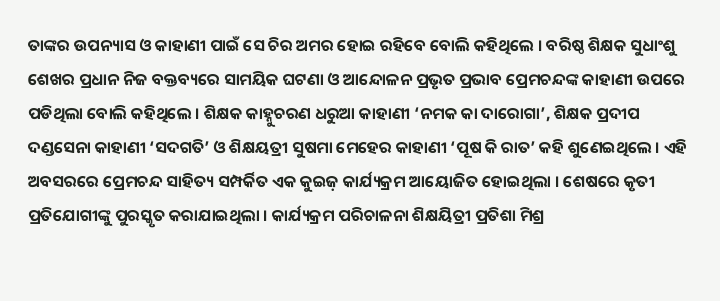ତାଙ୍କର ଉପନ୍ୟାସ ଓ କାହାଣୀ ପାଇଁ ସେ ଚିର ଅମର ହୋଇ ରହିବେ ବୋଲି କହିଥିଲେ । ବରିଷ୍ଠ ଶିକ୍ଷକ ସୁଧାଂଶୁ ଶେଖର ପ୍ରଧାନ ନିଜ ବକ୍ତବ୍ୟରେ ସାମୟିକ ଘଟଣା ଓ ଆନ୍ଦୋଳନ ପ୍ରଭୃତ ପ୍ରଭାବ ପ୍ରେମଚନ୍ଦଙ୍କ କାହାଣୀ ଉପରେ ପଡିଥିଲା ବୋଲି କହିଥିଲେ । ଶିକ୍ଷକ କାହ୍ନୁଚରଣ ଧରୁଆ କାହାଣୀ ‘ନମକ କା ଦାରୋଗା’, ଶିକ୍ଷକ ପ୍ରଦୀପ ଦଣ୍ଡସେନା କାହାଣୀ ‘ସଦଗତି’ ଓ ଶିକ୍ଷୟତ୍ରୀ ସୁଷମା ମେହେର କାହାଣୀ ‘ପୂଷ କି ରାତ’ କହି ଶୁଣେଇଥିଲେ । ଏହି ଅବସରରେ ପ୍ରେମଚନ୍ଦ ସାହିତ୍ୟ ସମ୍ପର୍କିତ ଏକ କୁଇଜ଼ କାର୍ଯ୍ୟକ୍ରମ ଆୟୋଜିତ ହୋଇଥିଲା । ଶେଷରେ କୃତୀ ପ୍ରତିଯୋଗୀଙ୍କୁ ପୁରସ୍କୃତ କରାଯାଇଥିଲା । କାର୍ଯ୍ୟକ୍ରମ ପରିଚାଳନା ଶିକ୍ଷୟିତ୍ରୀ ପ୍ରତିଶା ମିଶ୍ର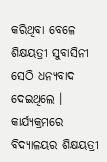କରିଥିବା ବେଳେ ଶିକ୍ଷୟତ୍ରୀ ସୁବାସିନୀ ସେଠି ଧନ୍ୟବାଦ ଦେଇଥିଲେ । କାର୍ଯ୍ୟକ୍ରମରେ ବିଦ୍ୟାଳୟର ଶିକ୍ଷୟତ୍ରୀ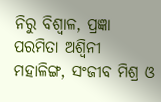ନିରୁ ବିଶ୍ୱାଳ, ପ୍ରଜ୍ଞା ପରମିତା ଅଶ୍ୱିନୀ ମହାଳିଙ୍ଗ, ସଂଜୀବ ମିଶ୍ର ଓ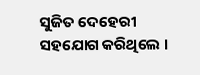ସୁଜିତ ଦେହେରୀ ସହଯୋଗ କରିଥିଲେ ।